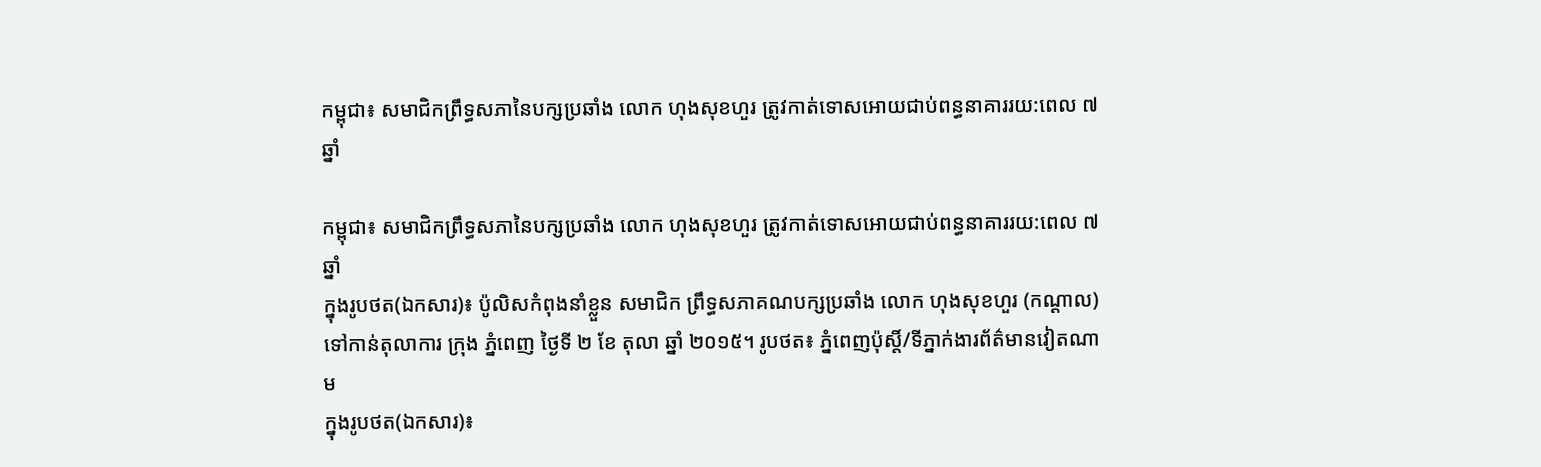កម្ពុជា៖ សមាជិកព្រឹទ្ធសភានៃបក្សប្រឆាំង លោក ហុងសុខហួរ ត្រូវកាត់ទោសអោយជាប់ពន្ធនាគាររយ:ពេល ៧ ឆ្នាំ

កម្ពុជា៖ សមាជិកព្រឹទ្ធសភានៃបក្សប្រឆាំង លោក ហុងសុខហួរ ត្រូវកាត់ទោសអោយជាប់ពន្ធនាគាររយ:ពេល ៧ ឆ្នាំ
ក្នុងរូបថត(ឯកសារ)៖ ប៉ូលិសកំពុងនាំខ្លួន សមាជិក ព្រឹទ្ធសភាគណបក្សប្រឆាំង លោក ហុងសុខហួរ (កណ្តាល) ទៅកាន់តុលាការ ក្រុង ភ្នំពេញ ថ្ងៃទី ២ ខែ តុលា ឆ្នាំ ២០១៥។ រូបថត៖ ភ្នំពេញប៉ុស្តិ៍/ទីភ្នាក់ងារព័ត៌មានវៀតណាម
ក្នុងរូបថត(ឯកសារ)៖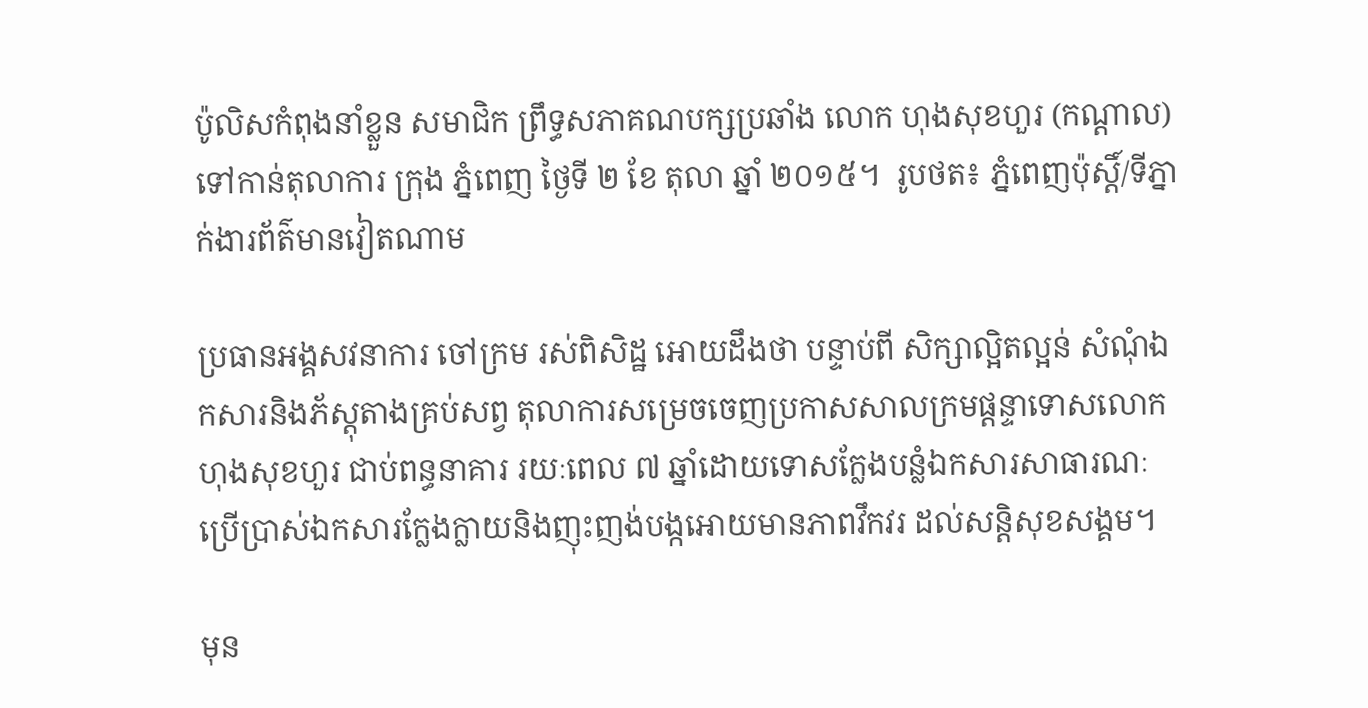ប៉ូលិសកំពុងនាំខ្លួន សមាជិក ព្រឹទ្ធសភាគណបក្សប្រឆាំង លោក ហុងសុខហួរ (កណ្តាល) ទៅកាន់តុលាការ ក្រុង ភ្នំពេញ ថ្ងៃទី ២ ខែ តុលា ឆ្នាំ ២០១៥។  រូបថត៖ ភ្នំពេញប៉ុស្តិ៍/ទីភ្នាក់ងារព័ត៌មានវៀតណាម

ប្រធានអង្គសវនាការ ចៅក្រម រស់ពិសិដ្ឋ អោយដឹងថា បន្ទាប់ពី សិក្សាល្អិតល្អន់ សំណុំឯកសារនិងភ័ស្តុតាងគ្រប់សព្វ តុលាការសម្រេចចេញប្រកាសសាលក្រមផ្តន្ទាទោសលោក ហុងសុខហួរ ជាប់ពន្ធនាគារ រយៈពេល ៧ ឆ្នាំដោយទោសក្លែងបន្លំឯកសារសាធារណៈ ប្រើប្រាស់ឯកសារក្លែងក្លាយនិងញុះញង់បង្កអោយមានភាពវឹកវរ ដល់សន្តិសុខសង្គម។

មុន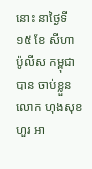នោះ នាថ្ងៃទី ១៥ ខែ សីហា ប៉ូលីស កម្ពុជា បាន ចាប់ខ្លួន លោក ហុងសុខហួរ អា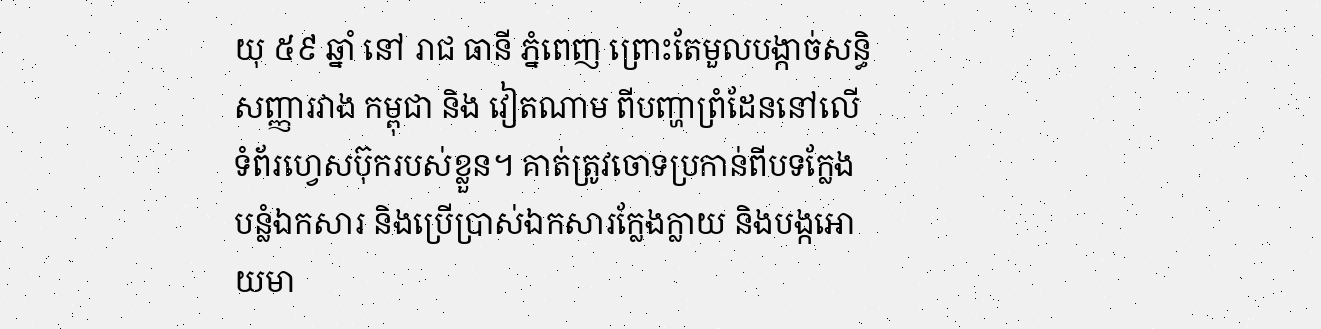យុ ៥៩ ឆ្នាំ នៅ រាជ ធានី ភ្នំពេញ ព្រោះតែមួលបង្កាច់សន្ធិសញ្ញារវាង កម្ពុជា និង វៀតណាម ពីបញ្ហាព្រំដែននៅលើទំព័រហ្វេសប៊ុករបស់ខ្លួន។ គាត់ត្រូវចោទប្រកាន់ពីបទក្លែងបន្លំឯកសារ និងប្រើប្រាស់ឯកសារក្លែងក្លាយ និងបង្កអោយមា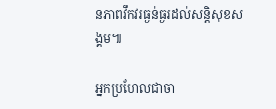នភាពវឹកវរធ្ងន់ធ្ងរដល់សន្តិសុខសង្គម៕

អ្នកប្រហែលជាចា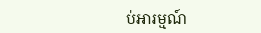ប់អារម្មណ៍